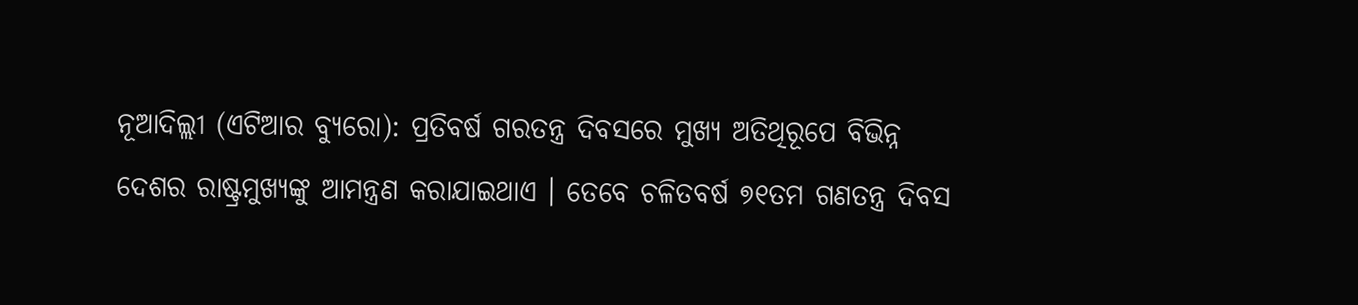ନୂଆଦିଲ୍ଲୀ (ଏଟିଆର ବ୍ୟୁରୋ): ପ୍ରତିବର୍ଷ ଗରତନ୍ତ୍ର ଦିବସରେ ମୁଖ୍ୟ ଅତିଥିରୂପେ ବିଭିନ୍ନ ଦେଶର ରାଷ୍ଟ୍ରମୁଖ୍ୟଙ୍କୁ ଆମନ୍ତ୍ରଣ କରାଯାଇଥାଏ । ତେବେ ଚଳିତବର୍ଷ ୭୧ତମ ଗଣତନ୍ତ୍ର ଦିବସ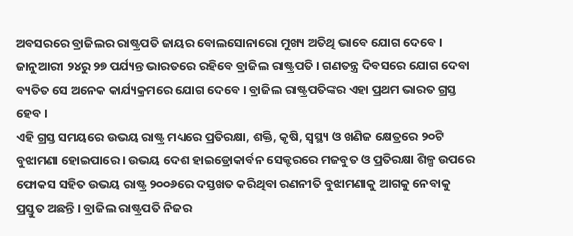ଅବସରରେ ବ୍ରାଜିଲର ରାଷ୍ଟ୍ରପତି ଜାୟର ବୋଲସୋନାରୋ ମୁଖ୍ୟ ଅତିଥି ଭାବେ ଯୋଗ ଦେବେ । ଜାନୁଆରୀ ୨୪ରୁ ୨୭ ପର୍ଯ୍ୟନ୍ତ ଭାରତରେ ରହିବେ ବ୍ରାଜିଲ ରାଷ୍ଟ୍ରପତି । ଗଣତନ୍ତ୍ର ଦିବସରେ ଯୋଗ ଦେବା ବ୍ୟତିତ ସେ ଅନେକ କାର୍ଯ୍ୟକ୍ରମରେ ଯୋଗ ଦେବେ । ବ୍ରାଜିଲ ରାଷ୍ଟ୍ରପତିଙ୍କର ଏହା ପ୍ରଥମ ଭାରତ ଗ୍ରସ୍ତ ହେବ ।
ଏହି ଗ୍ରସ୍ତ ସମୟରେ ଉଭୟ ରାଷ୍ଟ୍ର ମଧ୍ୟରେ ପ୍ରତିରକ୍ଷା, ଶକ୍ତି, କୃଷି, ସ୍ୱସ୍ଥ୍ୟ ଓ ଖଣିଜ କ୍ଷେତ୍ରରେ ୨୦ଟି ବୁଝାମଣା ହୋଇପାରେ । ଉଭୟ ଦେଶ ହାଇଡ୍ରୋକାର୍ବନ ସେକ୍ଟରରେ ମଜବୁତ ଓ ପ୍ରତିରକ୍ଷା ଶିଳ୍ପ ଉପରେ ଫୋକସ ସହିତ ଉଭୟ ରାଷ୍ଟ୍ର ୨୦୦୬ରେ ଦସ୍ତଖତ କରିଥିବା ରଣନୀତି ବୁଝାମଣାକୁ ଆଗକୁ ନେବାକୁ ପ୍ରସ୍ତୁତ ଅଛନ୍ତି । ବ୍ରାଜିଲ ରାଷ୍ଟ୍ରପତି ନିଜର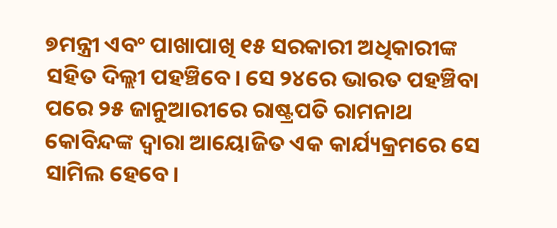୭ମନ୍ତ୍ରୀ ଏବଂ ପାଖାପାଖି ୧୫ ସରକାରୀ ଅଧିକାରୀଙ୍କ ସହିତ ଦିଲ୍ଲୀ ପହଞ୍ଚିବେ। ସେ ୨୪ରେ ଭାରତ ପହଞ୍ଚିବା ପରେ ୨୫ ଜାନୁଆରୀରେ ରାଷ୍ଟ୍ରପତି ରାମନାଥ କୋବିନ୍ଦଙ୍କ ଦ୍ୱାରା ଆୟୋଜିତ ଏକ କାର୍ଯ୍ୟକ୍ରମରେ ସେ ସାମିଲ ହେବେ।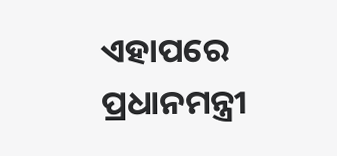ଏହାପରେ ପ୍ରଧାନମନ୍ତ୍ରୀ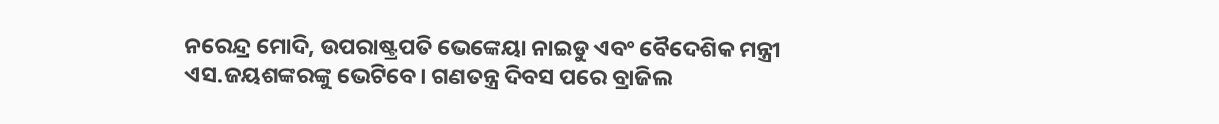ନରେନ୍ଦ୍ର ମୋଦି, ଉପରାଷ୍ଟ୍ରପତି ଭେଙ୍କେୟା ନାଇଡୁ ଏବଂ ବୈଦେଶିକ ମନ୍ତ୍ରୀ ଏସ.ଜୟଶଙ୍କରଙ୍କୁ ଭେଟିବେ। ଗଣତନ୍ତ୍ର ଦିବସ ପରେ ବ୍ରାଜିଲ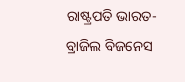ରାଷ୍ଟ୍ରପତି ଭାରତ-ବ୍ରାଜିଲ ବିଜନେସ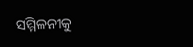ସମ୍ମିଳନୀକୁ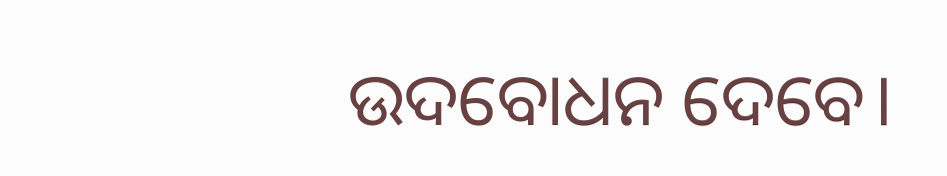ଉଦବୋଧନ ଦେବେ।